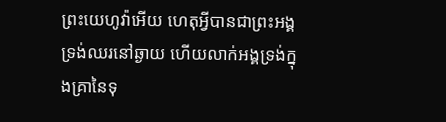ព្រះយេហូវ៉ាអើយ ហេតុអ្វីបានជាព្រះអង្គទ្រង់ឈរនៅឆ្ងាយ ហើយលាក់អង្គទ្រង់ក្នុងគ្រានៃទុ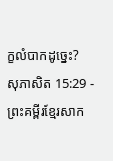ក្ខលំបាកដូច្នេះ?
សុភាសិត 15:29 - ព្រះគម្ពីរខ្មែរសាក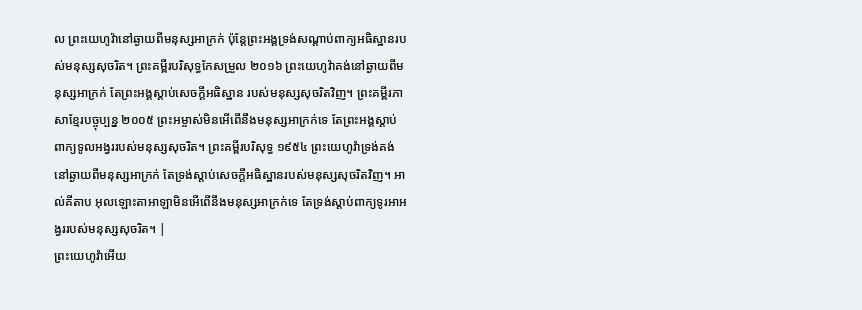ល ព្រះយេហូវ៉ានៅឆ្ងាយពីមនុស្សអាក្រក់ ប៉ុន្តែព្រះអង្គទ្រង់សណ្ដាប់ពាក្យអធិស្ឋានរបស់មនុស្សសុចរិត។ ព្រះគម្ពីរបរិសុទ្ធកែសម្រួល ២០១៦ ព្រះយេហូវ៉ាគង់នៅឆ្ងាយពីមនុស្សអាក្រក់ តែព្រះអង្គស្តាប់សេចក្ដីអធិស្ឋាន របស់មនុស្សសុចរិតវិញ។ ព្រះគម្ពីរភាសាខ្មែរបច្ចុប្បន្ន ២០០៥ ព្រះអម្ចាស់មិនអើពើនឹងមនុស្សអាក្រក់ទេ តែព្រះអង្គស្ដាប់ពាក្យទូលអង្វររបស់មនុស្សសុចរិត។ ព្រះគម្ពីរបរិសុទ្ធ ១៩៥៤ ព្រះយេហូវ៉ាទ្រង់គង់នៅឆ្ងាយពីមនុស្សអាក្រក់ តែទ្រង់ស្តាប់សេចក្ដីអធិស្ឋានរបស់មនុស្សសុចរិតវិញ។ អាល់គីតាប អុលឡោះតាអាឡាមិនអើពើនឹងមនុស្សអាក្រក់ទេ តែទ្រង់ស្ដាប់ពាក្យទូរអាអង្វររបស់មនុស្សសុចរិត។ |
ព្រះយេហូវ៉ាអើយ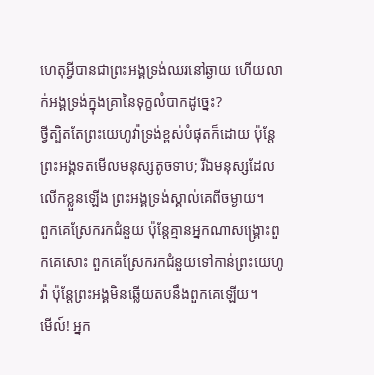ហេតុអ្វីបានជាព្រះអង្គទ្រង់ឈរនៅឆ្ងាយ ហើយលាក់អង្គទ្រង់ក្នុងគ្រានៃទុក្ខលំបាកដូច្នេះ?
ថ្វីត្បិតតែព្រះយេហូវ៉ាទ្រង់ខ្ពស់បំផុតក៏ដោយ ប៉ុន្តែព្រះអង្គទតមើលមនុស្សតូចទាប; រីឯមនុស្សដែលលើកខ្លួនឡើង ព្រះអង្គទ្រង់ស្គាល់គេពីចម្ងាយ។
ពួកគេស្រែករកជំនួយ ប៉ុន្តែគ្មានអ្នកណាសង្គ្រោះពួកគេសោះ ពួកគេស្រែករកជំនួយទៅកាន់ព្រះយេហូវ៉ា ប៉ុន្តែព្រះអង្គមិនឆ្លើយតបនឹងពួកគេឡើយ។
មើល៍! អ្នក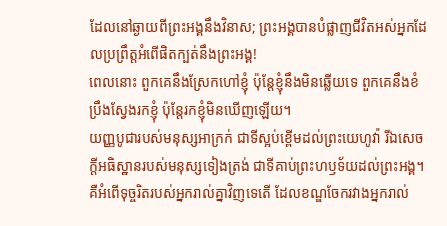ដែលនៅឆ្ងាយពីព្រះអង្គនឹងវិនាស; ព្រះអង្គបានបំផ្លាញជីវិតអស់អ្នកដែលប្រព្រឹត្តអំពើផិតក្បត់នឹងព្រះអង្គ!
ពេលនោះ ពួកគេនឹងស្រែកហៅខ្ញុំ ប៉ុន្តែខ្ញុំនឹងមិនឆ្លើយទេ ពួកគេនឹងខំប្រឹងស្វែងរកខ្ញុំ ប៉ុន្តែរកខ្ញុំមិនឃើញឡើយ។
យញ្ញបូជារបស់មនុស្សអាក្រក់ ជាទីស្អប់ខ្ពើមដល់ព្រះយេហូវ៉ា រីឯសេចក្ដីអធិស្ឋានរបស់មនុស្សទៀងត្រង់ ជាទីគាប់ព្រះហឫទ័យដល់ព្រះអង្គ។
គឺអំពើទុច្ចរិតរបស់អ្នករាល់គ្នាវិញទេតើ ដែលខណ្ឌចែករវាងអ្នករាល់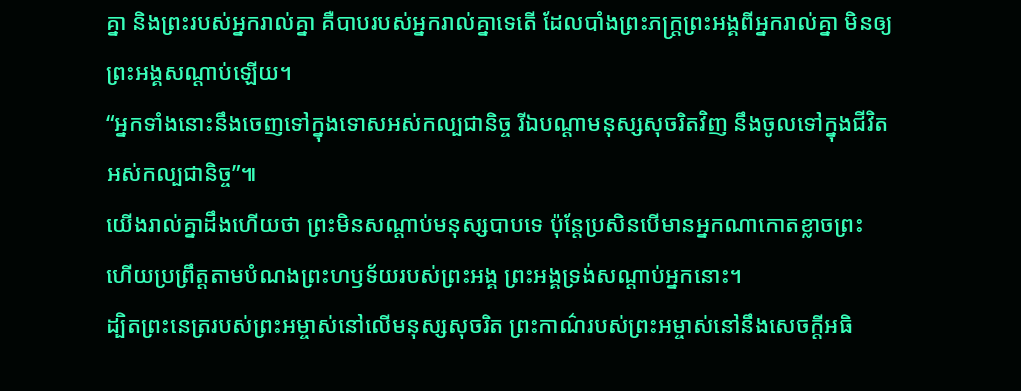គ្នា និងព្រះរបស់អ្នករាល់គ្នា គឺបាបរបស់អ្នករាល់គ្នាទេតើ ដែលបាំងព្រះភក្ត្រព្រះអង្គពីអ្នករាល់គ្នា មិនឲ្យព្រះអង្គសណ្ដាប់ឡើយ។
“អ្នកទាំងនោះនឹងចេញទៅក្នុងទោសអស់កល្បជានិច្ច រីឯបណ្ដាមនុស្សសុចរិតវិញ នឹងចូលទៅក្នុងជីវិតអស់កល្បជានិច្ច”៕
យើងរាល់គ្នាដឹងហើយថា ព្រះមិនសណ្ដាប់មនុស្សបាបទេ ប៉ុន្តែប្រសិនបើមានអ្នកណាកោតខ្លាចព្រះ ហើយប្រព្រឹត្តតាមបំណងព្រះហឫទ័យរបស់ព្រះអង្គ ព្រះអង្គទ្រង់សណ្ដាប់អ្នកនោះ។
ដ្បិតព្រះនេត្ររបស់ព្រះអម្ចាស់នៅលើមនុស្សសុចរិត ព្រះកាណ៌របស់ព្រះអម្ចាស់នៅនឹងសេចក្ដីអធិ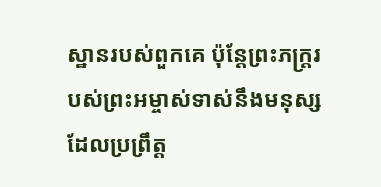ស្ឋានរបស់ពួកគេ ប៉ុន្តែព្រះភក្ត្ររបស់ព្រះអម្ចាស់ទាស់នឹងមនុស្សដែលប្រព្រឹត្ត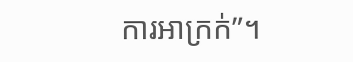ការអាក្រក់”។